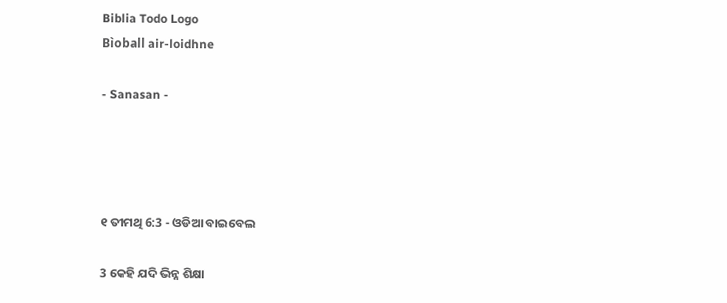Biblia Todo Logo
Bìoball air-loidhne

- Sanasan -




୧ ତୀମଥି 6:3 - ଓଡିଆ ବାଇବେଲ

3 କେହି ଯଦି ଭିନ୍ନ ଶିକ୍ଷା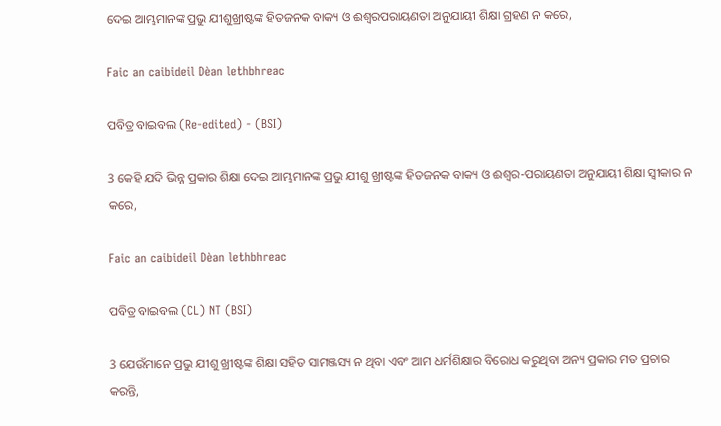ଦେଇ ଆମ୍ଭମାନଙ୍କ ପ୍ରଭୁ ଯୀଶୁଖ୍ରୀଷ୍ଟଙ୍କ ହିତଜନକ ବାକ୍ୟ ଓ ଈଶ୍ୱରପରାୟଣତା ଅନୁଯାୟୀ ଶିକ୍ଷା ଗ୍ରହଣ ନ କରେ,

Faic an caibideil Dèan lethbhreac

ପବିତ୍ର ବାଇବଲ (Re-edited) - (BSI)

3 କେହି ଯଦି ଭିନ୍ନ ପ୍ରକାର ଶିକ୍ଷା ଦେଇ ଆମ୍ଭମାନଙ୍କ ପ୍ରଭୁ ଯୀଶୁ ଖ୍ରୀଷ୍ଟଙ୍କ ହିତଜନକ ବାକ୍ୟ ଓ ଈଶ୍ଵର-ପରାୟଣତା ଅନୁଯାୟୀ ଶିକ୍ଷା ସ୍ଵୀକାର ନ କରେ,

Faic an caibideil Dèan lethbhreac

ପବିତ୍ର ବାଇବଲ (CL) NT (BSI)

3 ଯେଉଁମାନେ ପ୍ରଭୁ ଯୀଶୁ ଖ୍ରୀଷ୍ଟଙ୍କ ଶିକ୍ଷା ସହିତ ସାମଞ୍ଜସ୍ୟ ନ ଥିବା ଏବଂ ଆମ ଧର୍ମଶିକ୍ଷାର ବିରୋଧ କରୁଥିବା ଅନ୍ୟ ପ୍ରକାର ମତ ପ୍ରଚାର କରନ୍ତି,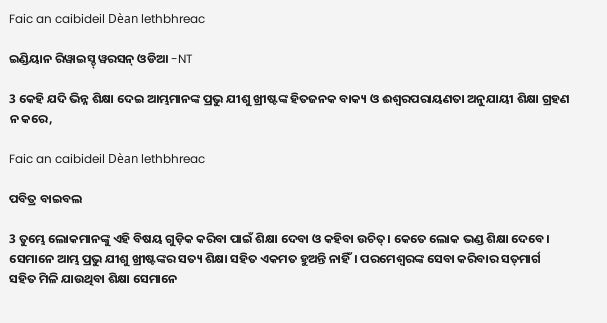Faic an caibideil Dèan lethbhreac

ଇଣ୍ଡିୟାନ ରିୱାଇସ୍ଡ୍ ୱରସନ୍ ଓଡିଆ -NT

3 କେହି ଯଦି ଭିନ୍ନ ଶିକ୍ଷା ଦେଇ ଆମ୍ଭମାନଙ୍କ ପ୍ରଭୁ ଯୀଶୁ ଖ୍ରୀଷ୍ଟଙ୍କ ହିତଜନକ ବାକ୍ୟ ଓ ଈଶ୍ବରପରାୟଣତା ଅନୁଯାୟୀ ଶିକ୍ଷା ଗ୍ରହଣ ନ କରେ,

Faic an caibideil Dèan lethbhreac

ପବିତ୍ର ବାଇବଲ

3 ତୁମ୍ଭେ ଲୋକମାନଙ୍କୁ ଏହି ବିଷୟ ଗୁଡ଼ିକ କରିବା ପାଇଁ ଶିକ୍ଷା ଦେବା ଓ କହିବା ଉଚିତ୍। କେତେ ଲୋକ ଭଣ୍ଡ ଶିକ୍ଷା ଦେବେ। ସେମାନେ ଆମ୍ଭ ପ୍ରଭୁ ଯୀଶୁ ଖ୍ରୀଷ୍ଟଙ୍କର ସତ୍ୟ ଶିକ୍ଷା ସହିତ ଏକମତ ହୁଅନ୍ତି ନାହିଁ। ପରମେଶ୍ୱରଙ୍କ ସେବା କରିବାର ସ‌ତ୍‌‌ମାର୍ଗ ସହିତ ମିଳି ଯାଉଥିବା ଶିକ୍ଷା ସେମାନେ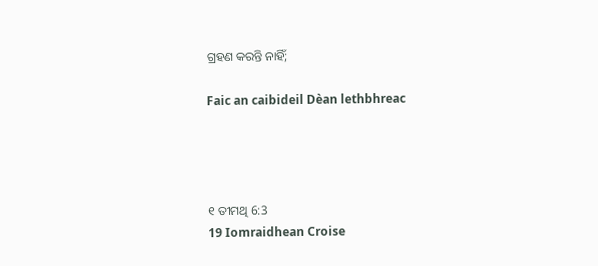ଗ୍ରହଣ କରନ୍ତି ନାହିଁ;

Faic an caibideil Dèan lethbhreac




୧ ତୀମଥି 6:3
19 Iomraidhean Croise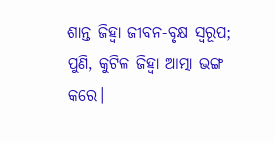ଶାନ୍ତ ଜିହ୍ୱା ଜୀବନ-ବୃକ୍ଷ ସ୍ୱରୂପ; ପୁଣି, କୁଟିଳ ଜିହ୍ୱା ଆତ୍ମା ଭଙ୍ଗ କରେ।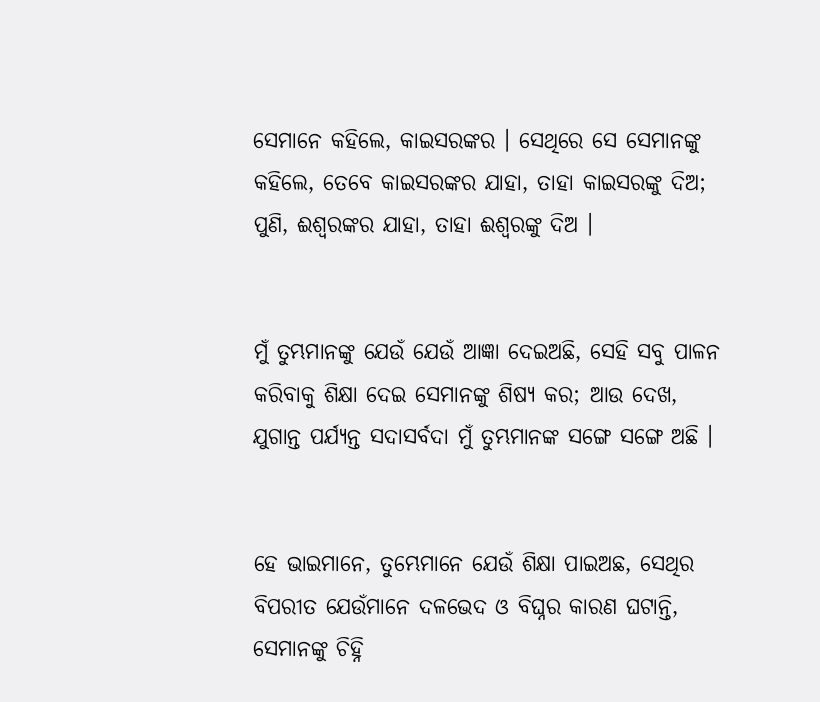ସେମାନେ କହିଲେ, କାଇସରଙ୍କର । ସେଥିରେ ସେ ସେମାନଙ୍କୁ କହିଲେ, ତେବେ କାଇସରଙ୍କର ଯାହା, ତାହା କାଇସରଙ୍କୁ ଦିଅ; ପୁଣି, ଈଶ୍ୱରଙ୍କର ଯାହା, ତାହା ଈଶ୍ୱରଙ୍କୁ ଦିଅ ।


ମୁଁ ତୁମ୍ଭମାନଙ୍କୁ ଯେଉଁ ଯେଉଁ ଆଜ୍ଞା ଦେଇଅଛି, ସେହି ସବୁ ପାଳନ କରିବାକୁ ଶିକ୍ଷା ଦେଇ ସେମାନଙ୍କୁ ଶିଷ୍ୟ କର; ଆଉ ଦେଖ, ଯୁଗାନ୍ତ ପର୍ଯ୍ୟନ୍ତ ସଦାସର୍ବଦା ମୁଁ ତୁମ୍ଭମାନଙ୍କ ସଙ୍ଗେ ସଙ୍ଗେ ଅଛି ।


ହେ ଭାଇମାନେ, ତୁମ୍ଭେମାନେ ଯେଉଁ ଶିକ୍ଷା ପାଇଅଛ, ସେଥିର ବିପରୀତ ଯେଉଁମାନେ ଦଳଭେଦ ଓ ବିଘ୍ନର କାରଣ ଘଟାନ୍ତି, ସେମାନଙ୍କୁ ଚିହ୍ନି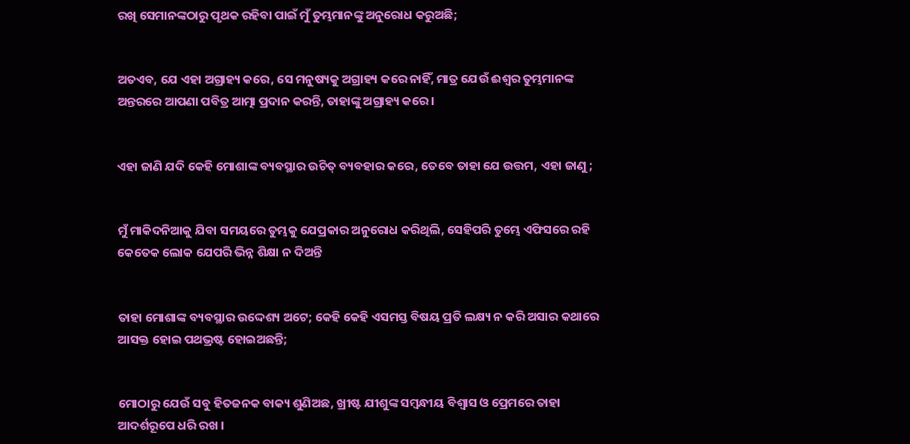ରଖି ସେମାନଙ୍କଠାରୁ ପୃଥକ ରହିବା ପାଇଁ ମୁଁ ତୁମ୍ଭମାନଙ୍କୁ ଅନୁରୋଧ କରୁଅଛି;


ଅତଏବ, ଯେ ଏହା ଅଗ୍ରାହ୍ୟ କରେ, ସେ ମନୁଷ୍ୟକୁ ଅଗ୍ରାହ୍ୟ କରେ ନାହିଁ, ମାତ୍ର ଯେଉଁ ଈଶ୍ୱର ତୁମ୍ଭମାନଙ୍କ ଅନ୍ତରରେ ଆପଣା ପବିତ୍ର ଆତ୍ମା ପ୍ରଦାନ କରନ୍ତି, ତାହାଙ୍କୁ ଅଗ୍ରାହ୍ୟ କରେ ।


ଏହା ଜାଣି ଯଦି କେହି ମୋଶାଙ୍କ ବ୍ୟବସ୍ଥାର ଉଚିତ୍ ବ୍ୟବହାର କରେ, ତେବେ ତାହା ଯେ ଉତ୍ତମ, ଏହା ଜାଣୁ;


ମୁଁ ମାକିଦନିଆକୁ ଯିବା ସମୟରେ ତୁମ୍ଭକୁ ଯେପ୍ରକାର ଅନୁରୋଧ କରିଥିଲି, ସେହିପରି ତୁମ୍ଭେ ଏଫିସରେ ରହି କେତେକ ଲୋକ ଯେପରି ଭିନ୍ନ ଶିକ୍ଷା ନ ଦିଅନ୍ତି


ତାହା ମୋଶାଙ୍କ ବ୍ୟବସ୍ଥାର ଉଦ୍ଦେଶ୍ୟ ଅଟେ; କେହି କେହି ଏସମସ୍ତ ବିଷୟ ପ୍ରତି ଲକ୍ଷ୍ୟ ନ କରି ଅସାର କଥାରେ ଆସକ୍ତ ହୋଇ ପଥଭ୍ରଷ୍ଟ ହୋଇଅଛନ୍ତି;


ମୋଠାରୁ ଯେଉଁ ସବୁ ହିତଜନକ ବାକ୍ୟ ଶୁଣିଅଛ, ଖ୍ରୀଷ୍ଟ ଯୀଶୁଙ୍କ ସମ୍ବନ୍ଧୀୟ ବିଶ୍ୱାସ ଓ ପ୍ରେମରେ ତାହା ଆଦର୍ଶରୂପେ ଧରି ରଖ ।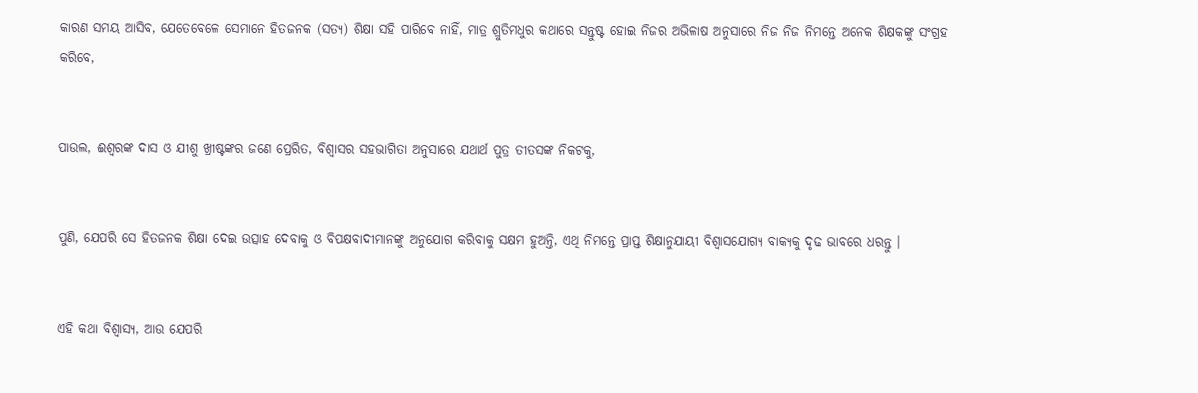କାରଣ ସମୟ ଆସିବ, ଯେତେବେଳେ ସେମାନେ ହିତଜନକ (ସତ୍ୟ) ଶିକ୍ଷା ସହି ପାରିବେ ନାହିଁ, ମାତ୍ର ଶ୍ରୁତିମଧୁର କଥାରେ ସନ୍ତୁଷ୍ଟ ହୋଇ ନିଜର ଅଭିଳାଷ ଅନୁସାରେ ନିଜ ନିଜ ନିମନ୍ତେ ଅନେକ ଶିକ୍ଷକଙ୍କୁ ସଂଗ୍ରହ କରିବେ,


ପାଉଲ, ଈଶ୍ୱରଙ୍କ ଦାସ ଓ ଯୀଶୁ ଖ୍ରୀଷ୍ଟଙ୍କର ଜଣେ ପ୍ରେରିତ, ବିଶ୍ଵାସର ସହଭାଗିତା ଅନୁସାରେ ଯଥାର୍ଥ ପୁତ୍ର ତୀତସଙ୍କ ନିକଟକୁ,


ପୁଣି, ଯେପରି ସେ ହିତଜନକ ଶିକ୍ଷା ଦେଇ ଉତ୍ସାହ ଦେବାକୁ ଓ ବିପକ୍ଷବାଦୀମାନଙ୍କୁ ଅନୁଯୋଗ କରିବାକୁ ସକ୍ଷମ ହୁଅନ୍ତି, ଏଥି ନିମନ୍ତେ ପ୍ରାପ୍ତ ଶିକ୍ଷାନୁଯାୟୀ ବିଶ୍ୱାସଯୋଗ୍ୟ ବାକ୍ୟକୁ ଦୃଢ ଭାବରେ ଧରନ୍ତୁ ।


ଏହି କଥା ବିଶ୍ଵାସ୍ୟ, ଆଉ ଯେପରି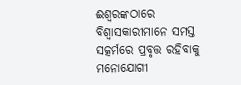ଈଶ୍ୱରଙ୍କଠାରେ ବିଶ୍ୱାସକାରୀମାନେ ସମସ୍ତ ସତ୍କର୍ମରେ ପ୍ରବୃତ୍ତ ରହିବାକୁ ମନୋଯୋଗୀ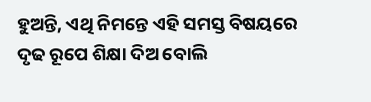ହୁଅନ୍ତି, ଏଥି ନିମନ୍ତେ ଏହି ସମସ୍ତ ବିଷୟରେ ଦୃଢ ରୂପେ ଶିକ୍ଷା ଦିଅ ବୋଲି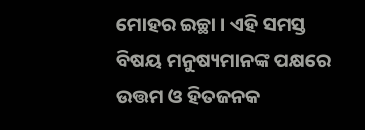ମୋହର ଇଚ୍ଛା । ଏହି ସମସ୍ତ ବିଷୟ ମନୁଷ୍ୟମାନଙ୍କ ପକ୍ଷରେ ଉତ୍ତମ ଓ ହିତଜନକ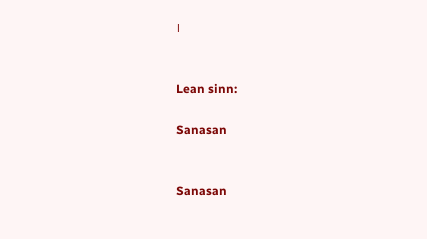।


Lean sinn:

Sanasan


Sanasan